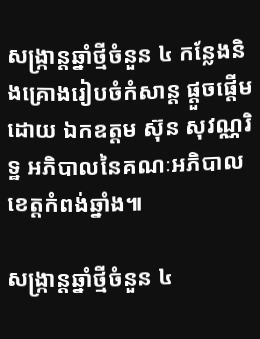សង្ក្រាន្តឆ្នាំថ្មីចំនួន ៤ កន្លែងនិងគ្រោងរៀបចំកំសាន្ត ផ្ដួចផ្ដើមដោយ ឯកឧត្តម ស៊ុន សុវណ្ណរិទ្ឋ អភិបាលនៃគណៈអភិបាលខេត្តកំពង់ឆ្នាំង៕

សង្ក្រាន្តឆ្នាំថ្មីចំនួន ៤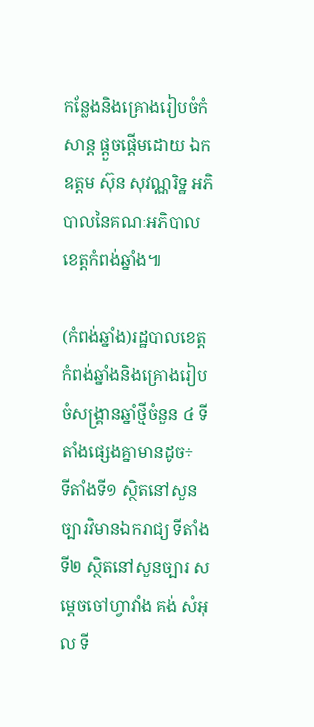កន្លែងនិងគ្រោងរៀបចំកំសាន្ត ផ្ដួចផ្ដើមដោយ ឯកឧត្តម ស៊ុន សុវណ្ណរិទ្ឋ អភិបាលនៃគណៈអភិបាលខេត្តកំពង់ឆ្នាំង៕

(កំពង់ឆ្នាំង)រដ្ឋបាលខេត្តកំពង់ឆ្នាំងនិងគ្រោងរៀបចំសង្គ្រានឆ្នាំថ្មីចំនួន ៤ ទីតាំងផ្សេងគ្នាមានដូច÷
ទីតាំងទី១ ស្ថិតនៅសួនច្បារវិមានឯករាជ្យ ទីតាំងទី២ ស្ថិតនៅសួនច្បារ សម្ដេចចៅហ្វាវាំង គង់ សំអុល ទី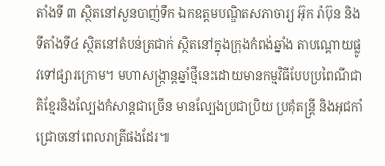តាំងទី ៣ ស្ថិតនៅសួនបាញ់ទឹក ឯកឧត្តមបណ្ឌិតសភាចារ្យ អ៊ុក រ៉ាប៊ុន និងទីតាំងទី៤ ស្ថិតនៅតំបន់ត្រជាក់ ស្ថិតនៅក្នុងក្រុងកំពង់ឆ្នាំង តាបណ្ដោយផ្លូវទៅផ្សារក្រោម។ មហាសង្ក្រាន្តឆ្នាំថ្មីនេះដោយមានកម្មវិធីបែបប្រពៃណីជាតិខ្មែរនិងល្បែងកំសាន្តជាច្រើន មានល្បែងប្រជាប្រិយ ប្រគុំតន្ត្រី និងអុជកាំជ្រោចនៅពេលរាត្រីផងដែរ៕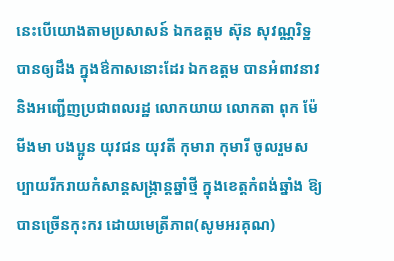នេះបើយោងតាមប្រសាសន៍ ឯកឧត្តម ស៊ុន សុវណ្ណរិទ្ឋ បានឲ្យដឹង ក្នុងឳកាសនោះដែរ ឯកឧត្តម បានអំពាវនាវនិងអញ្ជើញប្រជាពលរដ្ឋ លោកយាយ លោកតា ពុក ម៉ែ មីងមា បងប្អូន យុវជន យុវតី កុមារា កុមារី ចូលរួមសប្បាយរីករាយកំសាន្តសង្ក្រាន្តឆ្នាំថ្មី ក្នុងខេត្តកំពង់ឆ្នាំង ឱ្យបានច្រើនកុះករ ដោយមេត្រីភាព(សូមអរគុណ)